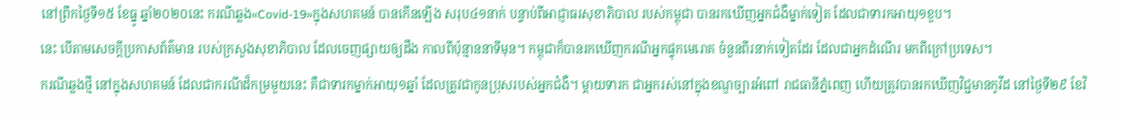នៅព្រឹកថ្ងៃទី១៥ ខែធ្នូ ឆ្នាំ២០២០នេះ ករណីឆ្លង«Covid-19»ក្នុងសហគមន៍ បានកើនឡើង សរុប៤១នាក់ បន្ទាប់ពីអាជ្ញាធរសុខាភិបាល របស់កម្ពុជា បានរកឃើញអ្នកជំងឺម្នាក់ទៀត ដែលជាទារកអាយុ១ខួប។
នេះ បើតាមសេចក្ដីប្រកាសព័ត៌មាន របស់ក្រសួងសុខាភិបាល ដែលចេញផ្សាយឲ្យដឹង កាលពីប៉ុន្មាននាទីមុន។ កម្ពុជាក៏បានរកឃើញករណីអ្នកផ្ទុកមេរោគ ចំនួនពីរនាក់ទៀតដែរ ដែលជាអ្នកដំណើរ មកពីក្រៅប្រទេស។
ករណីឆ្លងថ្មី នៅក្នុងសហគមន៍ ដែលជាករណីដ៏កម្រមួយនេះ គឺជាទារកម្នាក់អាយុ១ឆ្នាំ ដែលត្រូវជាកូនប្រុសរបស់អ្នកជំងឺ។ ម្ដាយទារក ជាអ្នករស់នៅក្នុងខណ្ឌច្បារអំពៅ រាជធានីភ្នំពេញ ហើយត្រូវបានរកឃើញវិជ្ជមានកូវីដ នៅថ្ងៃទី២៩ ខែវិ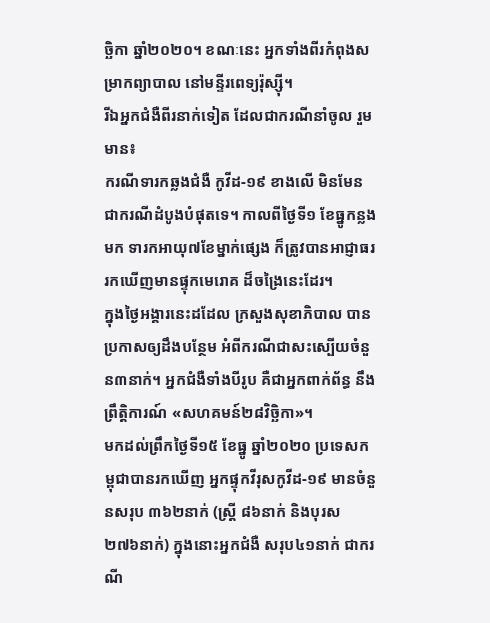ច្ឆិកា ឆ្នាំ២០២០។ ខណៈនេះ អ្នកទាំងពីរកំពុងសម្រាកព្យាបាល នៅមន្ទីរពេទ្យរ៉ុស្ស៊ី។
រីឯអ្នកជំងឺពីរនាក់ទៀត ដែលជាករណីនាំចូល រួមមាន៖
ករណីទារកឆ្លងជំងឺ កូវីដ-១៩ ខាងលើ មិនមែនជាករណីដំបូងបំផុតទេ។ កាលពីថ្ងៃទី១ ខែធ្នូកន្លងមក ទារកអាយុ៧ខែម្នាក់ផ្សេង ក៏ត្រូវបានអាជ្ញាធរ រកឃើញមានផ្ទុកមេរោគ ដ៏ចង្រៃនេះដែរ។
ក្នុងថ្ងៃអង្គារនេះដដែល ក្រសួងសុខាភិបាល បានប្រកាសឲ្យដឹងបន្ថែម អំពីករណីជាសះស្បើយចំនួន៣នាក់។ អ្នកជំងឺទាំងបីរូប គឺជាអ្នកពាក់ព័ន្ធ នឹងព្រឹត្តិការណ៍ «សហគមន៍២៨វិច្ឆិកា»។
មកដល់ព្រឹកថ្ងៃទី១៥ ខែធ្នូ ឆ្នាំ២០២០ ប្រទេសកម្ពុជាបានរកឃើញ អ្នកផ្ទុកវីរុសកូវីដ-១៩ មានចំនួនសរុប ៣៦២នាក់ (ស្ត្រី ៨៦នាក់ និងបុរស ២៧៦នាក់) ក្នុងនោះអ្នកជំងឺ សរុប៤១នាក់ ជាករណី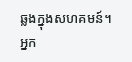ឆ្លងក្នុងសហគមន៍។ អ្នក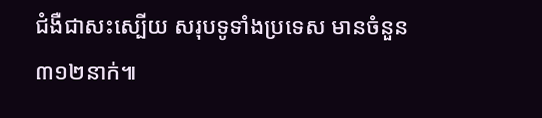ជំងឺជាសះស្បើយ សរុបទូទាំងប្រទេស មានចំនួន ៣១២នាក់៕